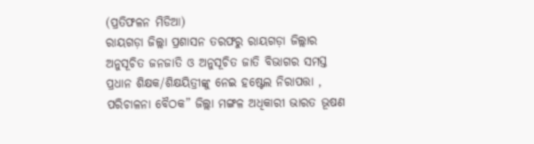(ପ୍ରତିଫଳନ ମିଡିଆ)
ରାୟଗଡ଼ା ଜିଲ୍ଲା ପ୍ରଶାସନ ତରଫରୁ ରାୟଗଡ଼ା ଜିଲ୍ଲାର ଅନୁସୂଚିତ ଜନଜାତି ଓ ଅନୁସୂଚିତ ଜାତି ବିଭାଗର ସମସ୍ତ ପ୍ରଧାନ ଶିକ୍ଷକ/ଶିକ୍ଷୟିତ୍ରୀଙ୍କୁ ନେଇ ହଷ୍ଟେଲ ନିରାପତ୍ତା , ପରିଚାଳନା ବୈଠକ” ଜିଲ୍ଲା ମଙ୍ଗଳ ଅଧିକାରୀ ଭାରତ ଭୂଷଣ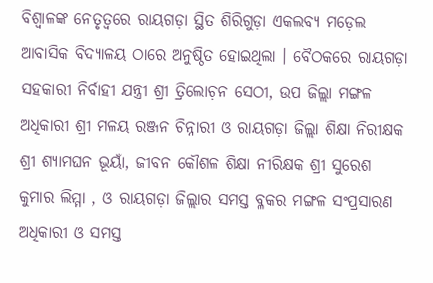ବିଶ୍ୱାଳଙ୍କ ନେତୃତ୍ୱରେ ରାୟଗଡ଼ା ସ୍ଥିତ ଶିରିଗୁଡ଼ା ଏକଲବ୍ୟ ମଡ଼େଲ ଆବାସିକ ବିଦ୍ୟାଳୟ ଠାରେ ଅନୁଷ୍ଠିତ ହୋଇଥିଲା । ବୈଠକରେ ରାୟଗଡ଼ା ସହକାରୀ ନିର୍ବାହୀ ଯନ୍ତ୍ରୀ ଶ୍ରୀ ତ୍ରିଲୋଚ଼ନ ସେଠୀ, ଉପ ଜିଲ୍ଲା ମଙ୍ଗଳ ଅଧିକାରୀ ଶ୍ରୀ ମଳୟ ରଞ୍ଜନ ଚିନ୍ନାରୀ ଓ ରାୟଗଡ଼ା ଜିଲ୍ଲା ଶିକ୍ଷା ନିରୀକ୍ଷକ ଶ୍ରୀ ଶ୍ୟାମଘନ ଭୂୟାଁ, ଜୀବନ କୌଶଳ ଶିକ୍ଷା ନୀରିକ୍ଷକ ଶ୍ରୀ ସୁରେଶ କୁମାର ଲିମ୍ମା , ଓ ରାୟଗଡ଼ା ଜିଲ୍ଲାର ସମସ୍ତ ବ୍ଳକର ମଙ୍ଗଳ ସଂପ୍ରସାରଣ ଅଧିକାରୀ ଓ ସମସ୍ତ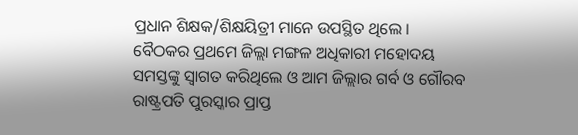ପ୍ରଧାନ ଶିକ୍ଷକ/ଶିକ୍ଷୟିତ୍ରୀ ମାନେ ଉପସ୍ଥିତ ଥିଲେ ।
ବୈଠକର ପ୍ରଥମେ ଜିଲ୍ଲା ମଙ୍ଗଳ ଅଧିକାରୀ ମହୋଦୟ ସମସ୍ତଙ୍କୁ ସ୍ୱାଗତ କରିଥିଲେ ଓ ଆମ ଜିଲ୍ଲାର ଗର୍ବ ଓ ଗୌରବ ରାଷ୍ଟ୍ରପତି ପୁରସ୍କାର ପ୍ରାପ୍ତ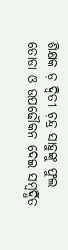ଶିକ୍ଷକ ଡ଼ ଦ୍ଵିତୀ ଚ଼ନ୍ଦ୍ର ସାହୁଙ୍କୁ ଫୁଲ ତୋଡା ଓ ଉପଢୌକନ ଦେଇ ସମ୍ବର୍ଦ୍ଧିତ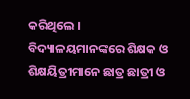କରିଥିଲେ ।
ବିଦ୍ୟାଳୟମାନଙ୍କରେ ଶିକ୍ଷକ ଓ ଶିକ୍ଷୟିତ୍ରୀମାନେ ଛାତ୍ର ଛାତ୍ରୀ ଓ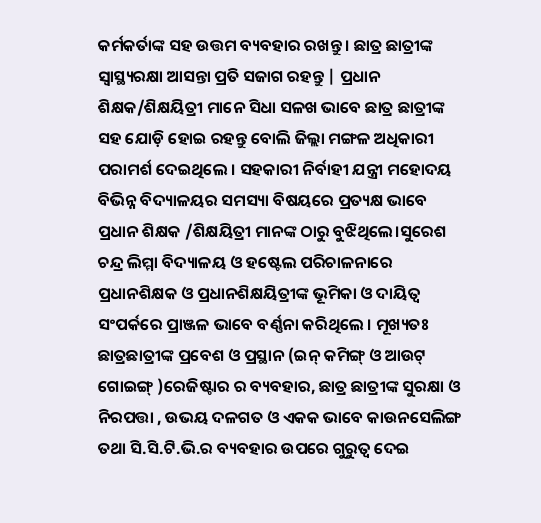କର୍ମକର୍ତାଙ୍କ ସହ ଉତ୍ତମ ବ୍ୟବହାର ରଖନ୍ତୁ । ଛାତ୍ର ଛାତ୍ରୀଙ୍କ ସ୍ୱାସ୍ଥ୍ୟରକ୍ଷା ଆସନ୍ତା ପ୍ରତି ସଜାଗ ରହନ୍ତୁ | ପ୍ରଧାନ ଶିକ୍ଷକ/ଶିକ୍ଷୟିତ୍ରୀ ମାନେ ସିଧା ସଳଖ ଭାବେ ଛାତ୍ର ଛାତ୍ରୀଙ୍କ ସହ ଯୋଡ଼ି ହୋଇ ରହନ୍ତୁ ବୋଲି ଜିଲ୍ଲା ମଙ୍ଗଳ ଅଧିକାରୀ ପରାମର୍ଶ ଦେଇଥିଲେ । ସହକାରୀ ନିର୍ବାହୀ ଯନ୍ତ୍ରୀ ମହୋଦୟ ବିଭିନ୍ନ ବିଦ୍ୟାଳୟର ସମସ୍ୟା ବିଷୟରେ ପ୍ରତ୍ୟକ୍ଷ ଭାବେ ପ୍ରଧାନ ଶିକ୍ଷକ /ଶିକ୍ଷୟିତ୍ରୀ ମାନଙ୍କ ଠାରୁ ବୁଝିଥିଲେ।ସୁରେଶ ଚନ୍ଦ୍ର ଲିମ୍ମା ବିଦ୍ୟାଳୟ ଓ ହଷ୍ଟେଲ ପରିଚାଳନାରେ ପ୍ରଧାନଶିକ୍ଷକ ଓ ପ୍ରଧାନଶିକ୍ଷୟିତ୍ରୀଙ୍କ ଭୂମିକା ଓ ଦାୟିତ୍ୱ ସଂପର୍କରେ ପ୍ରାଞ୍ଜଳ ଭାବେ ବର୍ଣ୍ଣନା କରିଥିଲେ । ମୂଖ୍ୟତଃ ଛାତ୍ରଛାତ୍ରୀଙ୍କ ପ୍ରବେଶ ଓ ପ୍ରସ୍ଥାନ (ଇନ୍ କମିଙ୍ଗ୍ ଓ ଆଉଟ୍ ଗୋଇଙ୍ଗ୍ )ରେଜିଷ୍ଟାର ର ବ୍ୟବହାର, ଛାତ୍ର ଛାତ୍ରୀଙ୍କ ସୁରକ୍ଷା ଓ ନିରପତ୍ତା , ଉଭୟ ଦଳଗତ ଓ ଏକକ ଭାବେ କାଉନସେଲିଙ୍ଗ ତଥା ସି.ସି.ଟି.ଭି.ର ବ୍ୟବହାର ଉପରେ ଗୁରୁତ୍ବ ଦେଇ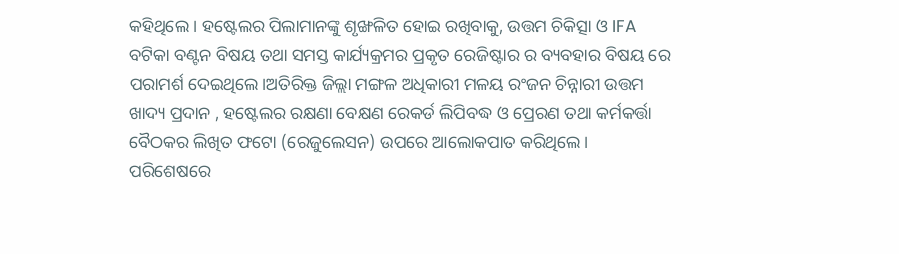କହିଥିଲେ । ହଷ୍ଟେଲର ପିଲାମାନଙ୍କୁ ଶୃଙ୍ଖଳିତ ହୋଇ ରଖିବାକୁ, ଉତ୍ତମ ଚିକିତ୍ସା ଓ IFA ବଟିକା ବଣ୍ଟନ ବିଷୟ ତଥା ସମସ୍ତ କାର୍ଯ୍ୟକ୍ରମର ପ୍ରକୃତ ରେଜିଷ୍ଟାର ର ବ୍ୟବହାର ବିଷୟ ରେ ପରାମର୍ଶ ଦେଇଥିଲେ।ଅତିରିକ୍ତ ଜିଲ୍ଲା ମଙ୍ଗଳ ଅଧିକାରୀ ମଳୟ ରଂଜନ ଚିନ୍ନାରୀ ଉତ୍ତମ ଖାଦ୍ୟ ପ୍ରଦାନ , ହଷ୍ଟେଲର ରକ୍ଷଣା ବେକ୍ଷଣ ରେକର୍ଡ ଲିପିବଦ୍ଧ ଓ ପ୍ରେରଣ ତଥା କର୍ମକର୍ତ୍ତା ବୈଠକର ଲିଖିତ ଫଟୋ (ରେଜୁଲେସନ) ଉପରେ ଆଲୋକପାତ କରିଥିଲେ।
ପରିଶେଷରେ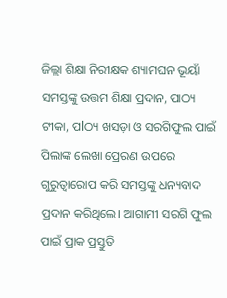ଜିଲ୍ଲା ଶିକ୍ଷା ନିରୀକ୍ଷକ ଶ୍ୟାମଘନ ଭୂୟାଁ ସମସ୍ତଙ୍କୁ ଉତ୍ତମ ଶିକ୍ଷା ପ୍ରଦାନ, ପାଠ୍ୟ ଟୀକା, ପlଠ୍ୟ ଖସଡ଼ା ଓ ସରଗିଫୁଲ ପାଇଁ ପିଲାଙ୍କ ଲେଖା ପ୍ରେରଣ ଉପରେ ଗୁରୁତ୍ଵାରୋପ କରି ସମସ୍ତଙ୍କୁ ଧନ୍ୟବାଦ ପ୍ରଦାନ କରିଥିଲେ। ଆଗାମୀ ସରଗି ଫୁଲ ପାଇଁ ପ୍ରାକ ପ୍ରସ୍ତୁତି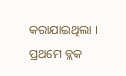କରାଯାଇଥିଲା । ପ୍ରଥମେ ବ୍ଲକ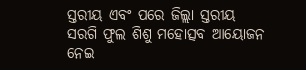ସ୍ତରୀୟ ଏବଂ ପରେ ଜିଲ୍ଲା ସ୍ତରୀୟ ସରଗି ଫୁଲ ଶିଶୁ ମହୋତ୍ସବ ଆୟୋଜନ ନେଇ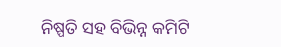ନିଷ୍ପତି ସହ ବିଭିନ୍ନ କମିଟି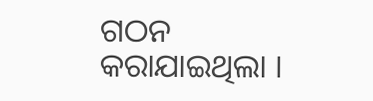ଗଠନ କରାଯାଇଥିଲା ।